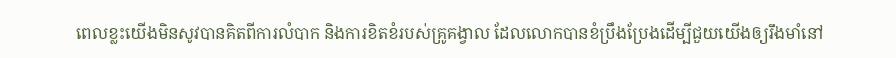ពេលខ្លះយើងមិនសូវបានគិតពីការលំបាក និងការខិតខំរបស់គ្រូគង្វាល ដែលលោកបានខំប្រឹងប្រែងដើម្បីជួយយើងឲ្យរឹងមាំនៅ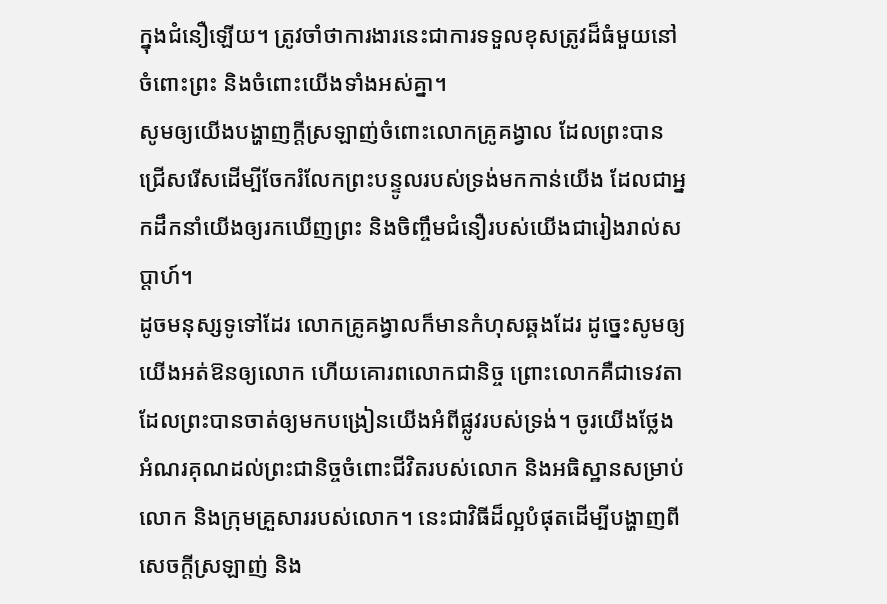ក្នុងជំនឿឡើយ។ ត្រូវចាំថាការងារនេះជាការទទួលខុសត្រូវដ៏ធំមួយនៅចំពោះព្រះ និងចំពោះយើងទាំងអស់គ្នា។
សូមឲ្យយើងបង្ហាញក្ដីស្រឡាញ់ចំពោះលោកគ្រូគង្វាល ដែលព្រះបានជ្រើសរើសដើម្បីចែករំលែកព្រះបន្ទូលរបស់ទ្រង់មកកាន់យើង ដែលជាអ្នកដឹកនាំយើងឲ្យរកឃើញព្រះ និងចិញ្ចឹមជំនឿរបស់យើងជារៀងរាល់សប្ដាហ៍។
ដូចមនុស្សទូទៅដែរ លោកគ្រូគង្វាលក៏មានកំហុសឆ្គងដែរ ដូច្នេះសូមឲ្យយើងអត់ឱនឲ្យលោក ហើយគោរពលោកជានិច្ច ព្រោះលោកគឺជាទេវតាដែលព្រះបានចាត់ឲ្យមកបង្រៀនយើងអំពីផ្លូវរបស់ទ្រង់។ ចូរយើងថ្លែងអំណរគុណដល់ព្រះជានិច្ចចំពោះជីវិតរបស់លោក និងអធិស្ឋានសម្រាប់លោក និងក្រុមគ្រួសាររបស់លោក។ នេះជាវិធីដ៏ល្អបំផុតដើម្បីបង្ហាញពីសេចក្ដីស្រឡាញ់ និង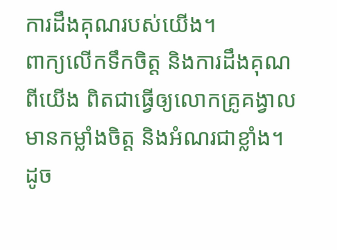ការដឹងគុណរបស់យើង។
ពាក្យលើកទឹកចិត្ត និងការដឹងគុណពីយើង ពិតជាធ្វើឲ្យលោកគ្រូគង្វាលមានកម្លាំងចិត្ត និងអំណរជាខ្លាំង។ ដូច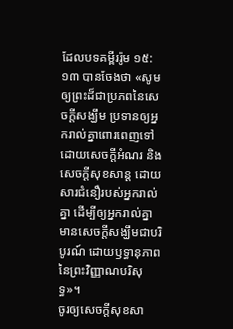ដែលបទគម្ពីររ៉ូម ១៥:១៣ បានចែងថា «សូមឲ្យព្រះដ៏ជាប្រភពនៃសេចក្ដីសង្ឃឹម ប្រទានឲ្យអ្នករាល់គ្នាពោរពេញទៅដោយសេចក្ដីអំណរ និងសេចក្ដីសុខសាន្ត ដោយសារជំនឿរបស់អ្នករាល់គ្នា ដើម្បីឲ្យអ្នករាល់គ្នាមានសេចក្ដីសង្ឃឹមជាបរិបូរណ៍ ដោយឫទ្ធានុភាពនៃព្រះវិញ្ញាណបរិសុទ្ធ»។
ចូរឲ្យសេចក្តីសុខសា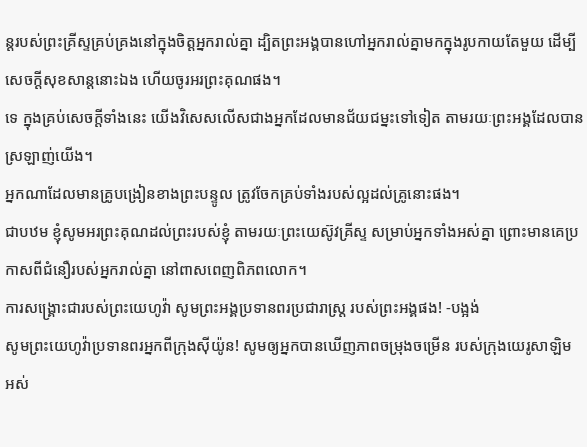ន្តរបស់ព្រះគ្រីស្ទគ្រប់គ្រងនៅក្នុងចិត្តអ្នករាល់គ្នា ដ្បិតព្រះអង្គបានហៅអ្នករាល់គ្នាមកក្នុងរូបកាយតែមួយ ដើម្បីសេចក្ដីសុខសាន្តនោះឯង ហើយចូរអរព្រះគុណផង។
ទេ ក្នុងគ្រប់សេចក្តីទាំងនេះ យើងវិសេសលើសជាងអ្នកដែលមានជ័យជម្នះទៅទៀត តាមរយៈព្រះអង្គដែលបានស្រឡាញ់យើង។
អ្នកណាដែលមានគ្រូបង្រៀនខាងព្រះបន្ទូល ត្រូវចែកគ្រប់ទាំងរបស់ល្អដល់គ្រូនោះផង។
ជាបឋម ខ្ញុំសូមអរព្រះគុណដល់ព្រះរបស់ខ្ញុំ តាមរយៈព្រះយេស៊ូវគ្រីស្ទ សម្រាប់អ្នកទាំងអស់គ្នា ព្រោះមានគេប្រកាសពីជំនឿរបស់អ្នករាល់គ្នា នៅពាសពេញពិភពលោក។
ការសង្គ្រោះជារបស់ព្រះយេហូវ៉ា សូមព្រះអង្គប្រទានពរប្រជារាស្ត្រ របស់ព្រះអង្គផង! -បង្អង់
សូមព្រះយេហូវ៉ាប្រទានពរអ្នកពីក្រុងស៊ីយ៉ូន! សូមឲ្យអ្នកបានឃើញភាពចម្រុងចម្រើន របស់ក្រុងយេរូសាឡិម អស់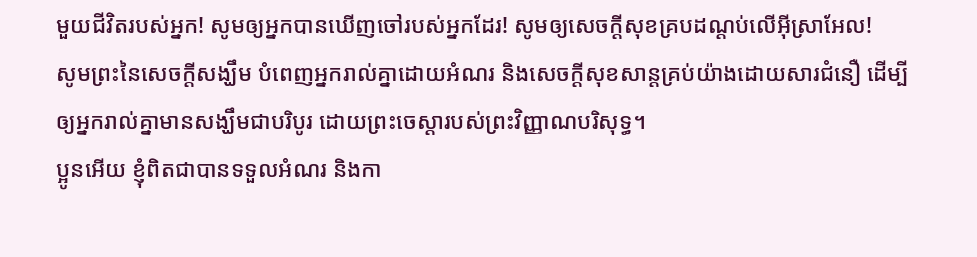មួយជីវិតរបស់អ្នក! សូមឲ្យអ្នកបានឃើញចៅរបស់អ្នកដែរ! សូមឲ្យសេចក្ដីសុខគ្របដណ្ដប់លើអ៊ីស្រាអែល!
សូមព្រះនៃសេចក្តីសង្ឃឹម បំពេញអ្នករាល់គ្នាដោយអំណរ និងសេចក្តីសុខសាន្តគ្រប់យ៉ាងដោយសារជំនឿ ដើម្បីឲ្យអ្នករាល់គ្នាមានសង្ឃឹមជាបរិបូរ ដោយព្រះចេស្តារបស់ព្រះវិញ្ញាណបរិសុទ្ធ។
ប្អូនអើយ ខ្ញុំពិតជាបានទទួលអំណរ និងកា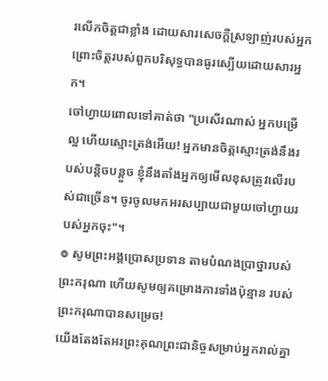រលើកចិត្តជាខ្លាំង ដោយសារសេចក្ដីស្រឡាញ់របស់អ្នក ព្រោះចិត្តរបស់ពួកបរិសុទ្ធបានធូរស្បើយដោយសារអ្នក។
ចៅហ្វាយពោលទៅគាត់ថា "ប្រសើរណាស់ អ្នកបម្រើល្អ ហើយស្មោះត្រង់អើយ! អ្នកមានចិត្តស្មោះត្រង់នឹងរបស់បន្តិចបន្តួច ខ្ញុំនឹងតាំងអ្នកឲ្យមើលខុសត្រូវលើរបស់ជាច្រើន។ ចូរចូលមកអរសប្បាយជាមួយចៅហ្វាយរបស់អ្នកចុះ"។
៙ សូមព្រះអង្គប្រោសប្រទាន តាមបំណងប្រាថ្នារបស់ព្រះករុណា ហើយសូមឲ្យគម្រោងការទាំងប៉ុន្មាន របស់ព្រះករុណាបានសម្រេច!
យើងតែងតែអរព្រះគុណព្រះជានិច្ចសម្រាប់អ្នករាល់គ្នា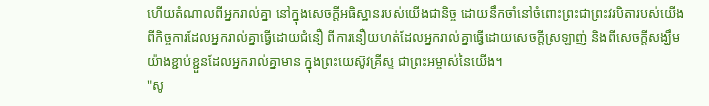ហើយតំណាលពីអ្នករាល់គ្នា នៅក្នុងសេចក្ដីអធិស្ឋានរបស់យើងជានិច្ច ដោយនឹកចាំនៅចំពោះព្រះជាព្រះវរបិតារបស់យើង ពីកិច្ចការដែលអ្នករាល់គ្នាធ្វើដោយជំនឿ ពីការនឿយហត់ដែលអ្នករាល់គ្នាធ្វើដោយសេចក្ដីស្រឡាញ់ និងពីសេចក្ដីសង្ឃឹមយ៉ាងខ្ជាប់ខ្ជួនដែលអ្នករាល់គ្នាមាន ក្នុងព្រះយេស៊ូវគ្រីស្ទ ជាព្រះអម្ចាស់នៃយើង។
"សូ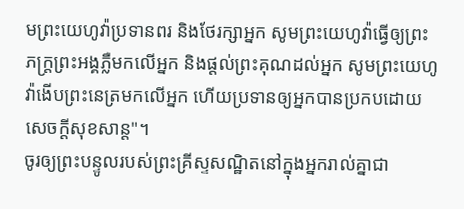មព្រះយេហូវ៉ាប្រទានពរ និងថែរក្សាអ្នក សូមព្រះយេហូវ៉ាធ្វើឲ្យព្រះភក្ត្រព្រះអង្គភ្លឺមកលើអ្នក និងផ្តល់ព្រះគុណដល់អ្នក សូមព្រះយេហូវ៉ាងើបព្រះនេត្រមកលើអ្នក ហើយប្រទានឲ្យអ្នកបានប្រកបដោយសេចក្ដីសុខសាន្ត"។
ចូរឲ្យព្រះបន្ទូលរបស់ព្រះគ្រីស្ទសណ្ឋិតនៅក្នុងអ្នករាល់គ្នាជា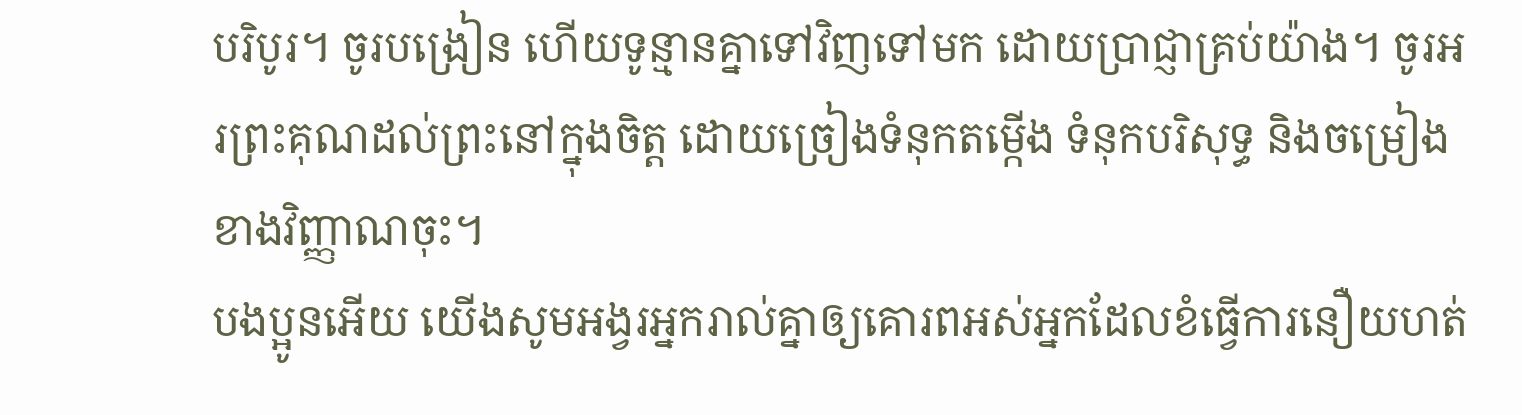បរិបូរ។ ចូរបង្រៀន ហើយទូន្មានគ្នាទៅវិញទៅមក ដោយប្រាជ្ញាគ្រប់យ៉ាង។ ចូរអរព្រះគុណដល់ព្រះនៅក្នុងចិត្ត ដោយច្រៀងទំនុកតម្កើង ទំនុកបរិសុទ្ធ និងចម្រៀងខាងវិញ្ញាណចុះ។
បងប្អូនអើយ យើងសូមអង្វរអ្នករាល់គ្នាឲ្យគោរពអស់អ្នកដែលខំធ្វើការនឿយហត់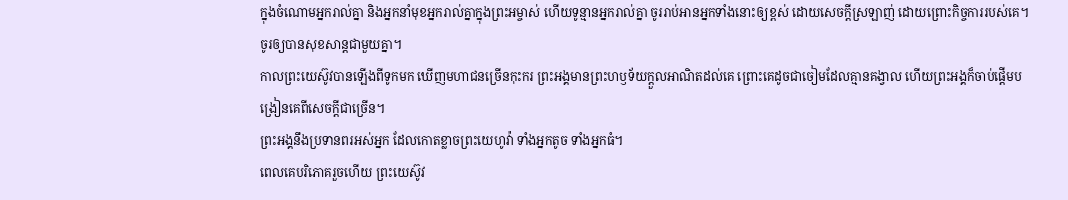ក្នុងចំណោមអ្នករាល់គ្នា និងអ្នកនាំមុខអ្នករាល់គ្នាក្នុងព្រះអម្ចាស់ ហើយទូន្មានអ្នករាល់គ្នា ចូររាប់អានអ្នកទាំងនោះឲ្យខ្ពស់ ដោយសេចក្ដីស្រឡាញ់ ដោយព្រោះកិច្ចការរបស់គេ។ ចូរឲ្យបានសុខសាន្តជាមួយគ្នា។
កាលព្រះយេស៊ូវបានឡើងពីទូកមក ឃើញមហាជនច្រើនកុះករ ព្រះអង្គមានព្រះហឫទ័យក្តួលអាណិតដល់គេ ព្រោះគេដូចជាចៀមដែលគ្មានគង្វាល ហើយព្រះអង្គក៏ចាប់ផ្ដើមបង្រៀនគេពីសេចក្តីជាច្រើន។
ព្រះអង្គនឹងប្រទានពរអស់អ្នក ដែលកោតខ្លាចព្រះយេហូវ៉ា ទាំងអ្នកតូច ទាំងអ្នកធំ។
ពេលគេបរិភោគរួចហើយ ព្រះយេស៊ូវ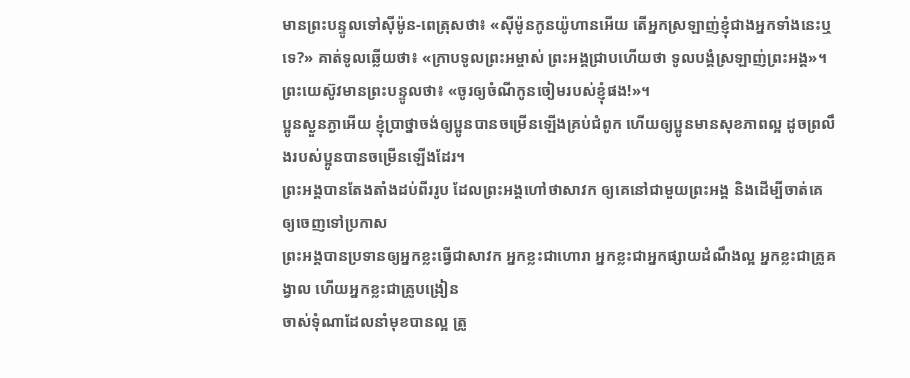មានព្រះបន្ទូលទៅស៊ីម៉ូន-ពេត្រុសថា៖ «ស៊ីម៉ូនកូនយ៉ូហានអើយ តើអ្នកស្រឡាញ់ខ្ញុំជាងអ្នកទាំងនេះឬទេ?» គាត់ទូលឆ្លើយថា៖ «ក្រាបទូលព្រះអម្ចាស់ ព្រះអង្គជ្រាបហើយថា ទូលបង្គំស្រឡាញ់ព្រះអង្គ»។ ព្រះយេស៊ូវមានព្រះបន្ទូលថា៖ «ចូរឲ្យចំណីកូនចៀមរបស់ខ្ញុំផង!»។
ប្អូនស្ងួនភ្ងាអើយ ខ្ញុំប្រាថ្នាចង់ឲ្យប្អូនបានចម្រើនឡើងគ្រប់ជំពូក ហើយឲ្យប្អូនមានសុខភាពល្អ ដូចព្រលឹងរបស់ប្អូនបានចម្រើនឡើងដែរ។
ព្រះអង្គបានតែងតាំងដប់ពីររូប ដែលព្រះអង្គហៅថាសាវក ឲ្យគេនៅជាមួយព្រះអង្គ និងដើម្បីចាត់គេឲ្យចេញទៅប្រកាស
ព្រះអង្គបានប្រទានឲ្យអ្នកខ្លះធ្វើជាសាវក អ្នកខ្លះជាហោរា អ្នកខ្លះជាអ្នកផ្សាយដំណឹងល្អ អ្នកខ្លះជាគ្រូគង្វាល ហើយអ្នកខ្លះជាគ្រូបង្រៀន
ចាស់ទុំណាដែលនាំមុខបានល្អ ត្រូ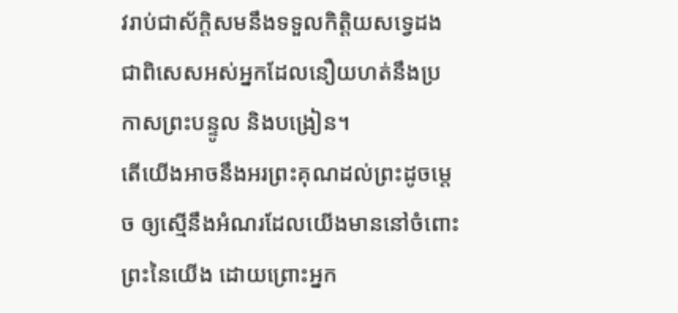វរាប់ជាស័ក្ដិសមនឹងទទួលកិត្តិយសទ្វេដង ជាពិសេសអស់អ្នកដែលនឿយហត់នឹងប្រកាសព្រះបន្ទូល និងបង្រៀន។
តើយើងអាចនឹងអរព្រះគុណដល់ព្រះដូចម្តេច ឲ្យស្មើនឹងអំណរដែលយើងមាននៅចំពោះព្រះនៃយើង ដោយព្រោះអ្នក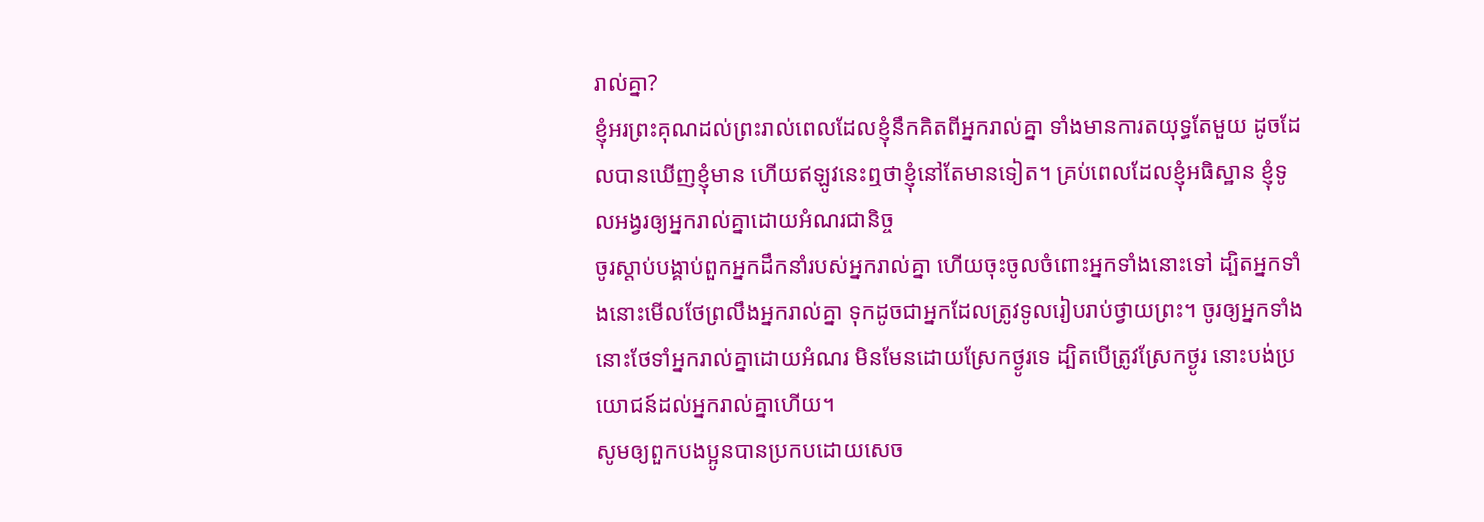រាល់គ្នា?
ខ្ញុំអរព្រះគុណដល់ព្រះរាល់ពេលដែលខ្ញុំនឹកគិតពីអ្នករាល់គ្នា ទាំងមានការតយុទ្ធតែមួយ ដូចដែលបានឃើញខ្ញុំមាន ហើយឥឡូវនេះឮថាខ្ញុំនៅតែមានទៀត។ គ្រប់ពេលដែលខ្ញុំអធិស្ឋាន ខ្ញុំទូលអង្វរឲ្យអ្នករាល់គ្នាដោយអំណរជានិច្ច
ចូរស្តាប់បង្គាប់ពួកអ្នកដឹកនាំរបស់អ្នករាល់គ្នា ហើយចុះចូលចំពោះអ្នកទាំងនោះទៅ ដ្បិតអ្នកទាំងនោះមើលថែព្រលឹងអ្នករាល់គ្នា ទុកដូចជាអ្នកដែលត្រូវទូលរៀបរាប់ថ្វាយព្រះ។ ចូរឲ្យអ្នកទាំងនោះថែទាំអ្នករាល់គ្នាដោយអំណរ មិនមែនដោយស្រែកថ្ងូរទេ ដ្បិតបើត្រូវស្រែកថ្ងូរ នោះបង់ប្រយោជន៍ដល់អ្នករាល់គ្នាហើយ។
សូមឲ្យពួកបងប្អូនបានប្រកបដោយសេច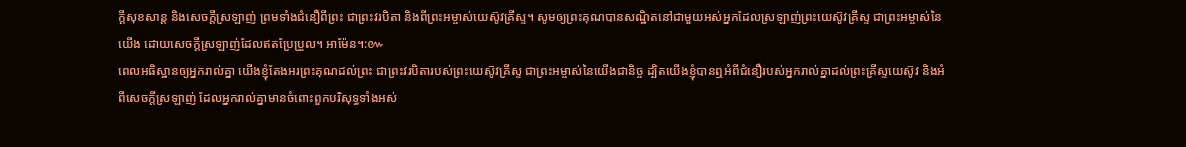ក្តីសុខសាន្ត និងសេចក្តីស្រឡាញ់ ព្រមទាំងជំនឿពីព្រះ ជាព្រះវរបិតា និងពីព្រះអម្ចាស់យេស៊ូវគ្រីស្ទ។ សូមឲ្យព្រះគុណបានសណ្ឋិតនៅជាមួយអស់អ្នកដែលស្រឡាញ់ព្រះយេស៊ូវគ្រីស្ទ ជាព្រះអម្ចាស់នៃយើង ដោយសេចក្ដីស្រឡាញ់ដែលឥតប្រែប្រួល។ អាម៉ែន។:៚
ពេលអធិស្ឋានឲ្យអ្នករាល់គ្នា យើងខ្ញុំតែងអរព្រះគុណដល់ព្រះ ជាព្រះវរបិតារបស់ព្រះយេស៊ូវគ្រីស្ទ ជាព្រះអម្ចាស់នៃយើងជានិច្ច ដ្បិតយើងខ្ញុំបានឮអំពីជំនឿរបស់អ្នករាល់គ្នាដល់ព្រះគ្រីស្ទយេស៊ូវ និងអំពីសេចក្តីស្រឡាញ់ ដែលអ្នករាល់គ្នាមានចំពោះពួកបរិសុទ្ធទាំងអស់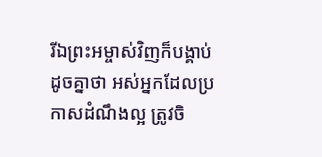រីឯព្រះអម្ចាស់វិញក៏បង្គាប់ដូចគ្នាថា អស់អ្នកដែលប្រកាសដំណឹងល្អ ត្រូវចិ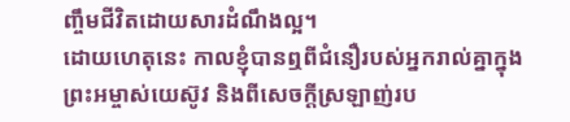ញ្ចឹមជីវិតដោយសារដំណឹងល្អ។
ដោយហេតុនេះ កាលខ្ញុំបានឮពីជំនឿរបស់អ្នករាល់គ្នាក្នុងព្រះអម្ចាស់យេស៊ូវ និងពីសេចក្តីស្រឡាញ់រប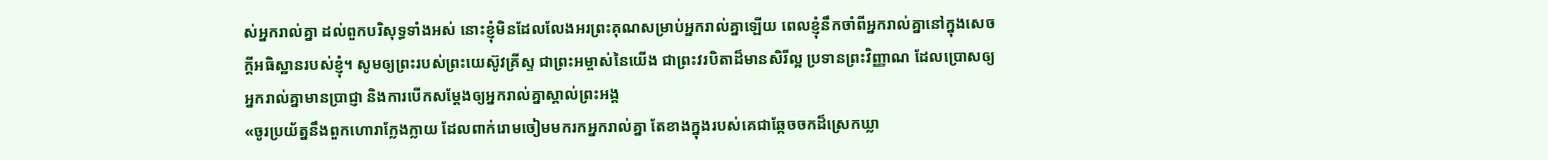ស់អ្នករាល់គ្នា ដល់ពួកបរិសុទ្ធទាំងអស់ នោះខ្ញុំមិនដែលលែងអរព្រះគុណសម្រាប់អ្នករាល់គ្នាឡើយ ពេលខ្ញុំនឹកចាំពីអ្នករាល់គ្នានៅក្នុងសេចក្តីអធិស្ឋានរបស់ខ្ញុំ។ សូមឲ្យព្រះរបស់ព្រះយេស៊ូវគ្រីស្ទ ជាព្រះអម្ចាស់នៃយើង ជាព្រះវរបិតាដ៏មានសិរីល្អ ប្រទានព្រះវិញ្ញាណ ដែលប្រោសឲ្យអ្នករាល់គ្នាមានប្រាជ្ញា និងការបើកសម្ដែងឲ្យអ្នករាល់គ្នាស្គាល់ព្រះអង្គ
«ចូរប្រយ័ត្ននឹងពួកហោរាក្លែងក្លាយ ដែលពាក់រោមចៀមមករកអ្នករាល់គ្នា តែខាងក្នុងរបស់គេជាឆ្កែចចកដ៏ស្រេកឃ្លា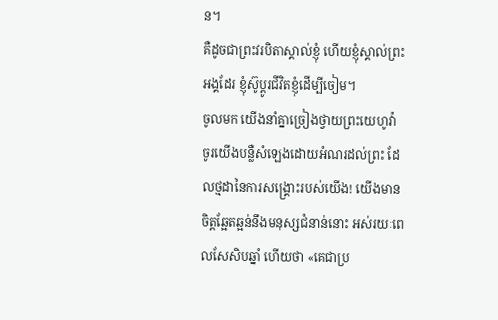ន។
គឺដូចជាព្រះវរបិតាស្គាល់ខ្ញុំ ហើយខ្ញុំស្គាល់ព្រះអង្គដែរ ខ្ញុំស៊ូប្តូរជីវិតខ្ញុំដើម្បីចៀម។
ចូលមក យើងនាំគ្នាច្រៀងថ្វាយព្រះយេហូវ៉ា ចូរយើងបន្លឺសំឡេងដោយអំណរដល់ព្រះ ដែលថ្មដានៃការសង្គ្រោះរបស់យើង! យើងមានចិត្តឆ្អែតឆ្អន់នឹងមនុស្សជំនាន់នោះ អស់រយៈពេលសែសិបឆ្នាំ ហើយថា «គេជាប្រ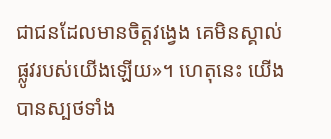ជាជនដែលមានចិត្តវង្វេង គេមិនស្គាល់ផ្លូវរបស់យើងឡើយ»។ ហេតុនេះ យើងបានស្បថទាំង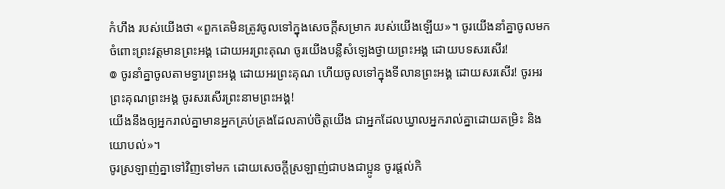កំហឹង របស់យើងថា «ពួកគេមិនត្រូវចូលទៅក្នុងសេចក្ដីសម្រាក របស់យើងឡើយ»។ ចូរយើងនាំគ្នាចូលមកចំពោះព្រះវត្តមានព្រះអង្គ ដោយអរព្រះគុណ ចូរយើងបន្លឺសំឡេងថ្វាយព្រះអង្គ ដោយបទសរសើរ!
៙ ចូរនាំគ្នាចូលតាមទ្វារព្រះអង្គ ដោយអរព្រះគុណ ហើយចូលទៅក្នុងទីលានព្រះអង្គ ដោយសរសើរ! ចូរអរព្រះគុណព្រះអង្គ ចូរសរសើរព្រះនាមព្រះអង្គ!
យើងនឹងឲ្យអ្នករាល់គ្នាមានអ្នកគ្រប់គ្រងដែលគាប់ចិត្តយើង ជាអ្នកដែលឃ្វាលអ្នករាល់គ្នាដោយតម្រិះ និងយោបល់»។
ចូរស្រឡាញ់គ្នាទៅវិញទៅមក ដោយសេចក្ដីស្រឡាញ់ជាបងជាប្អូន ចូរផ្តល់កិ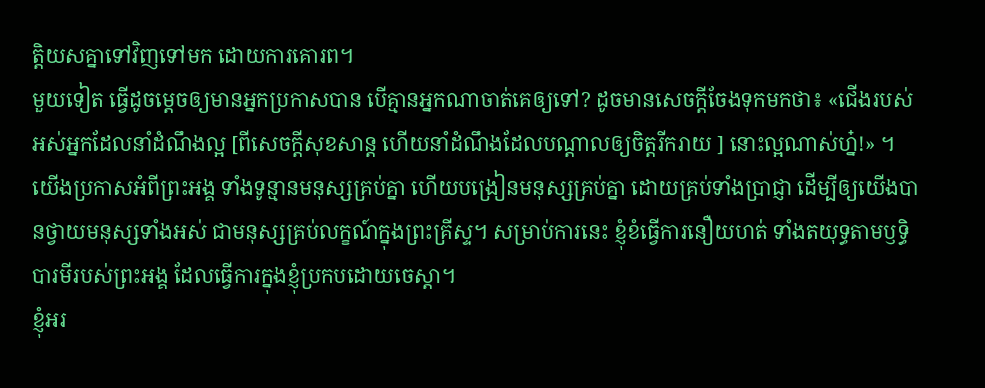ត្តិយសគ្នាទៅវិញទៅមក ដោយការគោរព។
មួយទៀត ធ្វើដូចម្តេចឲ្យមានអ្នកប្រកាសបាន បើគ្មានអ្នកណាចាត់គេឲ្យទៅ? ដូចមានសេចក្តីចែងទុកមកថា៖ «ជើងរបស់អស់អ្នកដែលនាំដំណឹងល្អ [ពីសេចក្តីសុខសាន្ត ហើយនាំដំណឹងដែលបណ្ដាលឲ្យចិត្តរីករាយ ] នោះល្អណាស់ហ្ន៎!» ។
យើងប្រកាសអំពីព្រះអង្គ ទាំងទូន្មានមនុស្សគ្រប់គ្នា ហើយបង្រៀនមនុស្សគ្រប់គ្នា ដោយគ្រប់ទាំងប្រាជ្ញា ដើម្បីឲ្យយើងបានថ្វាយមនុស្សទាំងអស់ ជាមនុស្សគ្រប់លក្ខណ៍ក្នុងព្រះគ្រីស្ទ។ សម្រាប់ការនេះ ខ្ញុំខំធ្វើការនឿយហត់ ទាំងតយុទ្ធតាមឫទ្ធិបារមីរបស់ព្រះអង្គ ដែលធ្វើការក្នុងខ្ញុំប្រកបដោយចេស្ដា។
ខ្ញុំអរ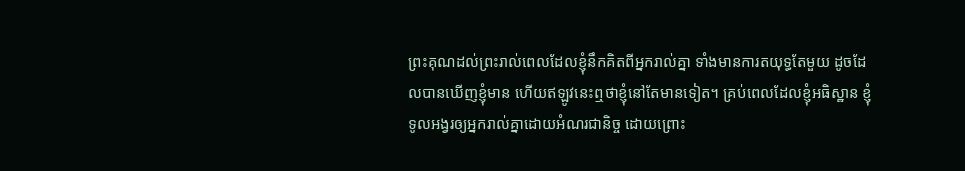ព្រះគុណដល់ព្រះរាល់ពេលដែលខ្ញុំនឹកគិតពីអ្នករាល់គ្នា ទាំងមានការតយុទ្ធតែមួយ ដូចដែលបានឃើញខ្ញុំមាន ហើយឥឡូវនេះឮថាខ្ញុំនៅតែមានទៀត។ គ្រប់ពេលដែលខ្ញុំអធិស្ឋាន ខ្ញុំទូលអង្វរឲ្យអ្នករាល់គ្នាដោយអំណរជានិច្ច ដោយព្រោះ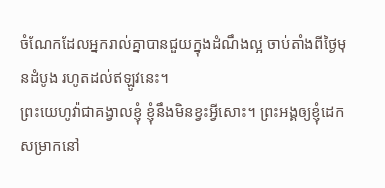ចំណែកដែលអ្នករាល់គ្នាបានជួយក្នុងដំណឹងល្អ ចាប់តាំងពីថ្ងៃមុនដំបូង រហូតដល់ឥឡូវនេះ។
ព្រះយេហូវ៉ាជាគង្វាលខ្ញុំ ខ្ញុំនឹងមិនខ្វះអ្វីសោះ។ ព្រះអង្គឲ្យខ្ញុំដេកសម្រាកនៅ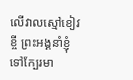លើវាលស្មៅខៀវខ្ចី ព្រះអង្គនាំខ្ញុំទៅក្បែរមា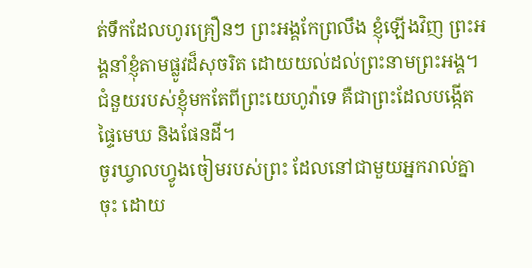ត់ទឹកដែលហូរគ្រឿនៗ ព្រះអង្គកែព្រលឹង ខ្ញុំឡើងវិញ ព្រះអង្គនាំខ្ញុំតាមផ្លូវដ៏សុចរិត ដោយយល់ដល់ព្រះនាមព្រះអង្គ។
ជំនួយរបស់ខ្ញុំមកតែពីព្រះយេហូវ៉ាទេ គឺជាព្រះដែលបង្កើតផ្ទៃមេឃ និងផែនដី។
ចូរឃ្វាលហ្វូងចៀមរបស់ព្រះ ដែលនៅជាមួយអ្នករាល់គ្នាចុះ ដោយ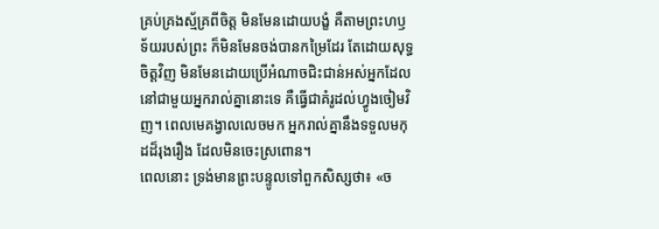គ្រប់គ្រងស្ម័គ្រពីចិត្ត មិនមែនដោយបង្ខំ គឺតាមព្រះហឫទ័យរបស់ព្រះ ក៏មិនមែនចង់បានកម្រៃដែរ តែដោយសុទ្ធចិត្តវិញ មិនមែនដោយប្រើអំណាចជិះជាន់អស់អ្នកដែលនៅជាមួយអ្នករាល់គ្នានោះទេ គឺធ្វើជាគំរូដល់ហ្វូងចៀមវិញ។ ពេលមេគង្វាលលេចមក អ្នករាល់គ្នានឹងទទួលមកុដដ៏រុងរឿង ដែលមិនចេះស្រពោន។
ពេលនោះ ទ្រង់មានព្រះបន្ទូលទៅពួកសិស្សថា៖ «ច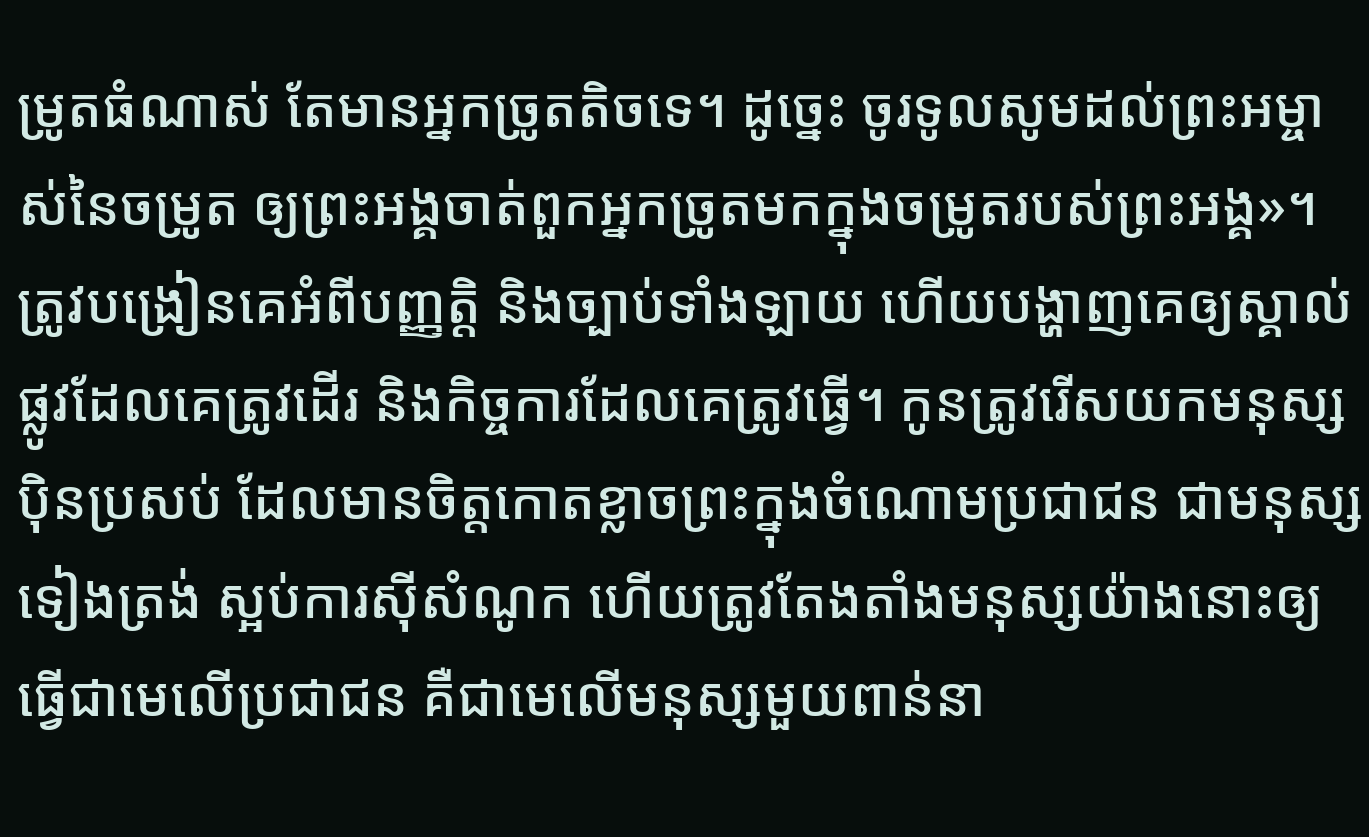ម្រូតធំណាស់ តែមានអ្នកច្រូតតិចទេ។ ដូច្នេះ ចូរទូលសូមដល់ព្រះអម្ចាស់នៃចម្រូត ឲ្យព្រះអង្គចាត់ពួកអ្នកច្រូតមកក្នុងចម្រូតរបស់ព្រះអង្គ»។
ត្រូវបង្រៀនគេអំពីបញ្ញត្តិ និងច្បាប់ទាំងឡាយ ហើយបង្ហាញគេឲ្យស្គាល់ផ្លូវដែលគេត្រូវដើរ និងកិច្ចការដែលគេត្រូវធ្វើ។ កូនត្រូវរើសយកមនុស្សប៉ិនប្រសប់ ដែលមានចិត្តកោតខ្លាចព្រះក្នុងចំណោមប្រជាជន ជាមនុស្សទៀងត្រង់ ស្អប់ការស៊ីសំណូក ហើយត្រូវតែងតាំងមនុស្សយ៉ាងនោះឲ្យធ្វើជាមេលើប្រជាជន គឺជាមេលើមនុស្សមួយពាន់នា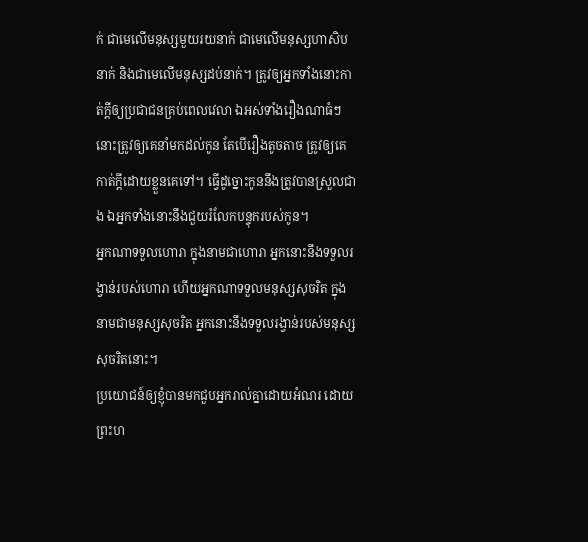ក់ ជាមេលើមនុស្សមួយរយនាក់ ជាមេលើមនុស្សហាសិបនាក់ និងជាមេលើមនុស្សដប់នាក់។ ត្រូវឲ្យអ្នកទាំងនោះកាត់ក្ដីឲ្យប្រជាជនគ្រប់ពេលវេលា ឯអស់ទាំងរឿងណាធំៗ នោះត្រូវឲ្យគេនាំមកដល់កូន តែបើរឿងតូចតាច ត្រូវឲ្យគេកាត់ក្ដីដោយខ្លួនគេទៅ។ ធ្វើដូច្នោះកូននឹងត្រូវបានស្រួលជាង ឯអ្នកទាំងនោះនឹងជួយរំលែកបន្ទុករបស់កូន។
អ្នកណាទទួលហោរា ក្នុងនាមជាហោរា អ្នកនោះនឹងទទួលរង្វាន់របស់ហោរា ហើយអ្នកណាទទួលមនុស្សសុចរិត ក្នុងនាមជាមនុស្សសុចរិត អ្នកនោះនឹងទទួលរង្វាន់របស់មនុស្សសុចរិតនោះ។
ប្រយោជន៍ឲ្យខ្ញុំបានមកជួបអ្នករាល់គ្នាដោយអំណរ ដោយព្រះហ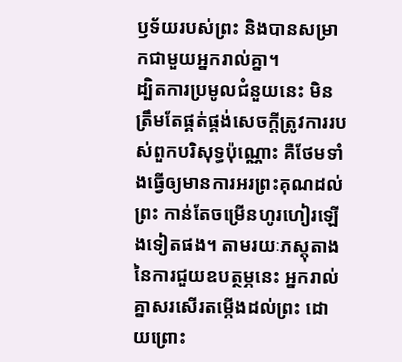ឫទ័យរបស់ព្រះ និងបានសម្រាកជាមួយអ្នករាល់គ្នា។
ដ្បិតការប្រមូលជំនួយនេះ មិនត្រឹមតែផ្គត់ផ្គង់សេចក្តីត្រូវការរបស់ពួកបរិសុទ្ធប៉ុណ្ណោះ គឺថែមទាំងធ្វើឲ្យមានការអរព្រះគុណដល់ព្រះ កាន់តែចម្រើនហូរហៀរឡើងទៀតផង។ តាមរយៈភស្តុតាងនៃការជួយឧបត្ថម្ភនេះ អ្នករាល់គ្នាសរសើរតម្កើងដល់ព្រះ ដោយព្រោះ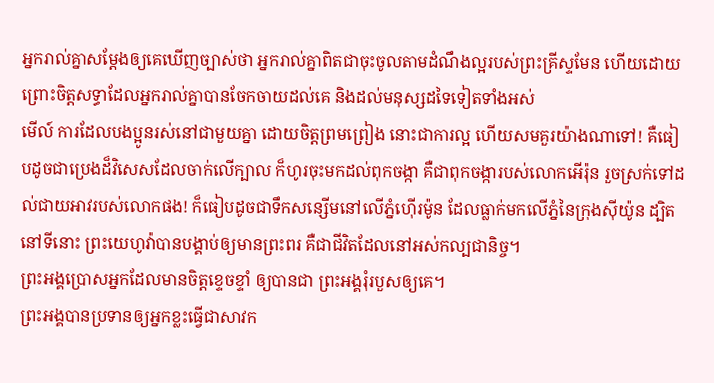អ្នករាល់គ្នាសម្ដែងឲ្យគេឃើញច្បាស់ថា អ្នករាល់គ្នាពិតជាចុះចូលតាមដំណឹងល្អរបស់ព្រះគ្រីស្ទមែន ហើយដោយព្រោះចិត្តសទ្ធាដែលអ្នករាល់គ្នាបានចែកចាយដល់គេ និងដល់មនុស្សដទៃទៀតទាំងអស់
មើល៍ ការដែលបងប្អូនរស់នៅជាមួយគ្នា ដោយចិត្តព្រមព្រៀង នោះជាការល្អ ហើយសមគួរយ៉ាងណាទៅ! គឺធៀបដូចជាប្រេងដ៏វិសេសដែលចាក់លើក្បាល ក៏ហូរចុះមកដល់ពុកចង្កា គឺជាពុកចង្ការបស់លោកអើរ៉ុន រួចស្រក់ទៅដល់ជាយអាវរបស់លោកផង! ក៏ធៀបដូចជាទឹកសន្សើមនៅលើភ្នំហ៊ើរម៉ូន ដែលធ្លាក់មកលើភ្នំនៃក្រុងស៊ីយ៉ូន ដ្បិតនៅទីនោះ ព្រះយេហូវ៉ាបានបង្គាប់ឲ្យមានព្រះពរ គឺជាជីវិតដែលនៅអស់កល្បជានិច្ច។
ព្រះអង្គប្រោសអ្នកដែលមានចិត្តខ្ទេចខ្ទាំ ឲ្យបានជា ព្រះអង្គរុំរបួសឲ្យគេ។
ព្រះអង្គបានប្រទានឲ្យអ្នកខ្លះធ្វើជាសាវក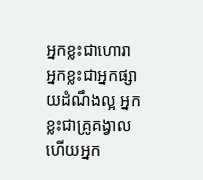អ្នកខ្លះជាហោរា អ្នកខ្លះជាអ្នកផ្សាយដំណឹងល្អ អ្នកខ្លះជាគ្រូគង្វាល ហើយអ្នក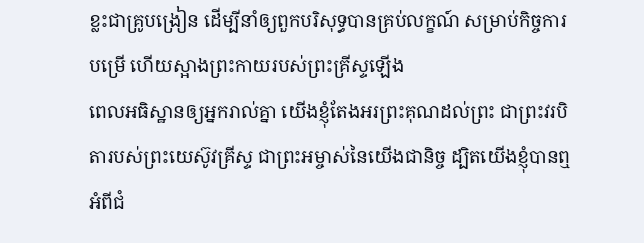ខ្លះជាគ្រូបង្រៀន ដើម្បីនាំឲ្យពួកបរិសុទ្ធបានគ្រប់លក្ខណ៍ សម្រាប់កិច្ចការបម្រើ ហើយស្អាងព្រះកាយរបស់ព្រះគ្រីស្ទឡើង
ពេលអធិស្ឋានឲ្យអ្នករាល់គ្នា យើងខ្ញុំតែងអរព្រះគុណដល់ព្រះ ជាព្រះវរបិតារបស់ព្រះយេស៊ូវគ្រីស្ទ ជាព្រះអម្ចាស់នៃយើងជានិច្ច ដ្បិតយើងខ្ញុំបានឮអំពីជំ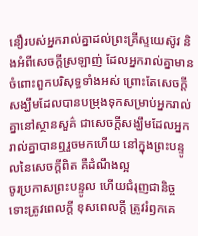នឿរបស់អ្នករាល់គ្នាដល់ព្រះគ្រីស្ទយេស៊ូវ និងអំពីសេចក្តីស្រឡាញ់ ដែលអ្នករាល់គ្នាមានចំពោះពួកបរិសុទ្ធទាំងអស់ ព្រោះតែសេចក្តីសង្ឃឹមដែលបានបម្រុងទុកសម្រាប់អ្នករាល់គ្នានៅស្ថានសួគ៌ ជាសេចក្តីសង្ឃឹមដែលអ្នករាល់គ្នាបានឮរួចមកហើយ នៅក្នុងព្រះបន្ទូលនៃសេចក្ដីពិត គឺដំណឹងល្អ
ចូរប្រកាសព្រះបន្ទូល ហើយជំរុញជានិច្ច ទោះត្រូវពេលក្ដី ខុសពេលក្តី ត្រូវរំឭកគេ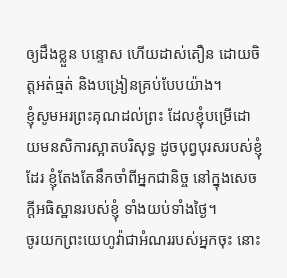ឲ្យដឹងខ្លួន បន្ទោស ហើយដាស់តឿន ដោយចិត្តអត់ធ្មត់ និងបង្រៀនគ្រប់បែបយ៉ាង។
ខ្ញុំសូមអរព្រះគុណដល់ព្រះ ដែលខ្ញុំបម្រើដោយមនសិការស្អាតបរិសុទ្ធ ដូចបុព្វបុរសរបស់ខ្ញុំដែរ ខ្ញុំតែងតែនឹកចាំពីអ្នកជានិច្ច នៅក្នុងសេចក្ដីអធិស្ឋានរបស់ខ្ញុំ ទាំងយប់ទាំងថ្ងៃ។
ចូរយកព្រះយេហូវ៉ាជាអំណររបស់អ្នកចុះ នោះ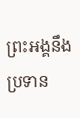ព្រះអង្គនឹងប្រទាន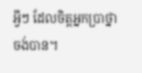អ្វីៗ ដែលចិត្តអ្នកប្រាថ្នាចង់បាន។